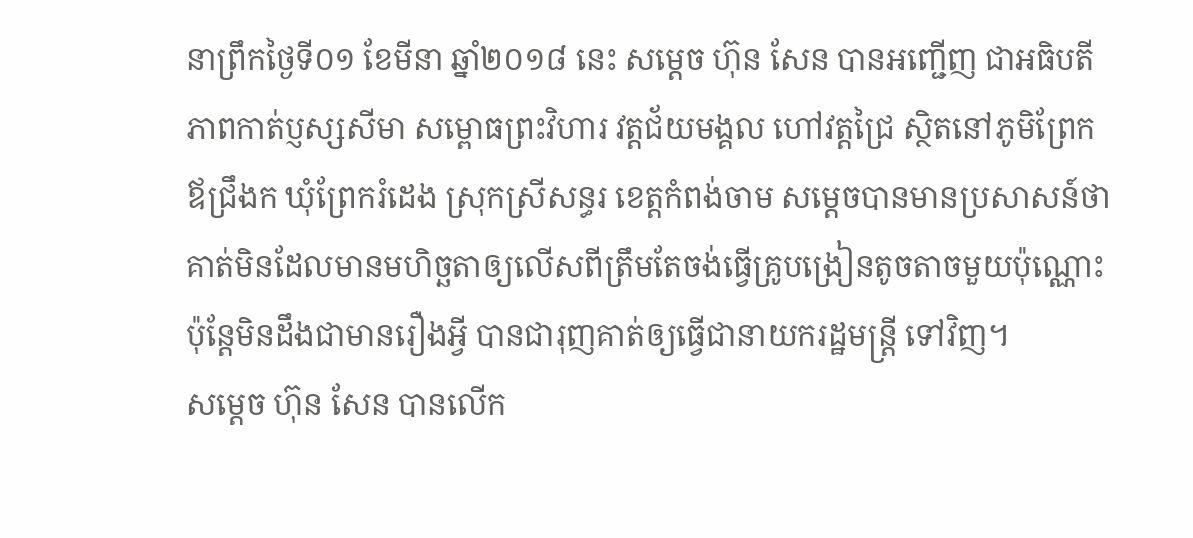នាព្រឹកថ្ងៃទី០១ ខែមីនា ឆ្នាំ២០១៨ នេះ សម្ដេច ហ៊ុន សែន បានអញ្ជើញ ជាអធិបតីភាពកាត់ប្ញស្សសីមា សម្ពោធព្រះវិហារ វត្តជ័យមង្គល ហៅវត្តជ្រៃ ស្ថិតនៅភូមិព្រែកឪជ្រឹងក ឃុំព្រែករំដេង ស្រុកស្រីសន្ធរ ខេត្តកំពង់ចាម សម្តេចបានមានប្រសាសន៍ថា គាត់មិនដែលមានមហិច្ឆតាឲ្យលើសពីត្រឹមតែចង់ធ្វើគ្រូបង្រៀនតូចតាចមួយប៉ុណ្ណោះ ប៉ុន្តែមិនដឹងជាមានរឿងអ្វី បានជារុញគាត់ឲ្យធ្វើជានាយករដ្ឋមន្ត្រី ទៅវិញ។
សម្ដេច ហ៊ុន សែន បានលើក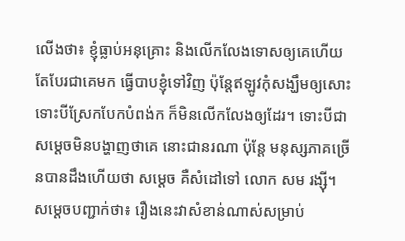លើងថា៖ ខ្ញុំធ្លាប់អនុគ្រោះ និងលើកលែងទោសឲ្យគេហើយ តែបែរជាគេមក ធ្វើបាបខ្ញុំទៅវិញ ប៉ុន្តែឥឡូវកុំសង្ឃឹមឲ្យសោះ ទោះបីស្រែកបែកបំពង់ក ក៏មិនលើកលែងឲ្យដែរ។ ទោះបីជាសម្តេចមិនបង្ហាញថាគេ នោះជានរណា ប៉ុន្តែ មនុស្សភាគច្រើនបានដឹងហើយថា សម្តេច គឺសំដៅទៅ លោក សម រង្ស៊ី។
សម្ដេចបញ្ជាក់ថា៖ រឿងនេះវាសំខាន់ណាស់សម្រាប់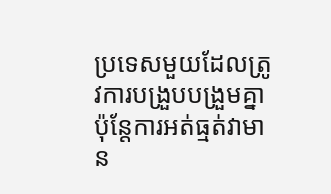ប្រទេសមួយដែលត្រូវការបង្រួបបង្រួមគ្នា ប៉ុន្តែការអត់ធ្មត់វាមាន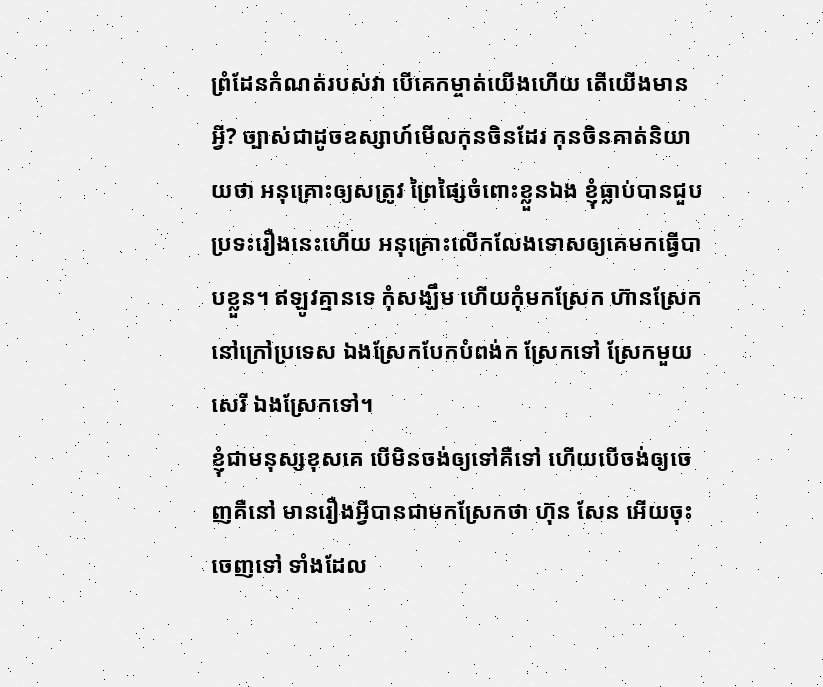ព្រំដែនកំណត់របស់វា បើគេកម្ចាត់យើងហើយ តើយើងមានអ្វី? ច្បាស់ជាដូចឧស្សាហ៍មើលកុនចិនដែរ កុនចិនគាត់និយាយថា អនុគ្រោះឲ្យសត្រូវ ព្រៃផ្សៃចំពោះខ្លួនឯង ខ្ញុំធ្លាប់បានជួបប្រទះរឿងនេះហើយ អនុគ្រោះលើកលែងទោសឲ្យគេមកធ្វើបាបខ្លួន។ ឥឡូវគ្មានទេ កុំសង្ឃឹម ហើយកុំមកស្រែក ហ៊ានស្រែកនៅក្រៅប្រទេស ឯងស្រែកបែកបំពង់ក ស្រែកទៅ ស្រែកមួយសេរី ឯងស្រែកទៅ។
ខ្ញុំជាមនុស្សខុសគេ បើមិនចង់ឲ្យទៅគឺទៅ ហើយបើចង់ឲ្យចេញគឺនៅ មានរឿងអ្វីបានជាមកស្រែកថា ហ៊ុន សែន អើយចុះចេញទៅ ទាំងដែល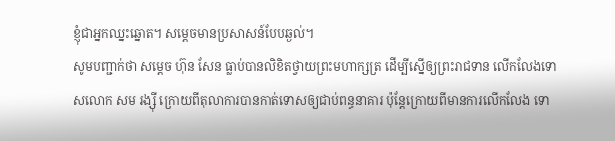ខ្ញុំជាអ្នកឈ្នះឆ្នោត។ សម្តេចមានប្រសាសន៍បែបឆ្ងល់។
សូមបញ្ជាក់ថា សម្តេច ហ៊ុន សែន ធ្លាប់បានលិខិតថ្វាយព្រះមហាក្សត្រ ដើម្បីស្នើឲ្យព្រះរាជទាន លើកលែងទោសលោក សម រង្ស៊ី ក្រោយពីតុលាការបានកាត់ទោសឲ្យជាប់ពន្ធនាគារ ប៉ុន្តែក្រោយពីមានការលើកលែង ទោ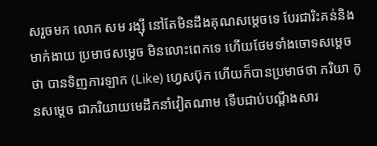សរួចមក លោក សម រង្ស៊ី នៅតែមិនដឹងគុណសម្តេចទេ បែរជារិះគន់និងមាក់ងាយ ប្រមាថសម្តេច មិនលោះពេកទេ ហើយថែមទាំងចោទសម្តេចថា បានទិញការឡាក (Like) ហ្វេសប៊ុក ហើយក៏បានប្រមាថថា ភរិយា កូនសម្តេច ជាភរិយាយមេដឹកនាំវៀតណាម ទើបជាប់បណ្តឹងសារ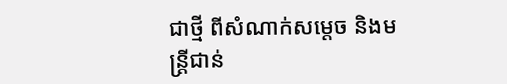ជាថ្មី ពីសំណាក់សម្តេច និងមន្រ្តីជាន់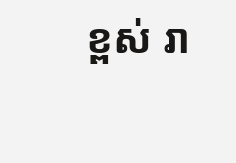ខ្ពស់ រា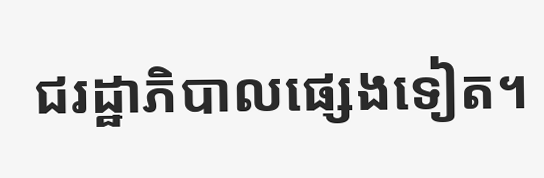ជរដ្ឋាភិបាលផ្សេងទៀត។